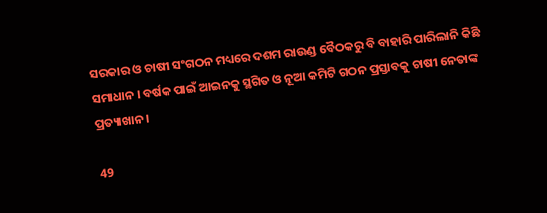ସରକାର ଓ ଚାଷୀ ସଂଗଠନ ମଧ୍ୟରେ ଦଶମ ରାଉଣ୍ଡ ବୈଠକରୁ ବି ବାହାରି ପାରିଲାନି କିଛି ସମାଧାନ । ବର୍ଷକ ପାଇଁ ଆଇନକୁ ସ୍ଥଗିତ ଓ ନୂଆ କମିଟି ଗଠନ ପ୍ରସ୍ତାବକୁ ଚାଷୀ ନେତାଙ୍କ ପ୍ରତ୍ୟାଖାନ ।

49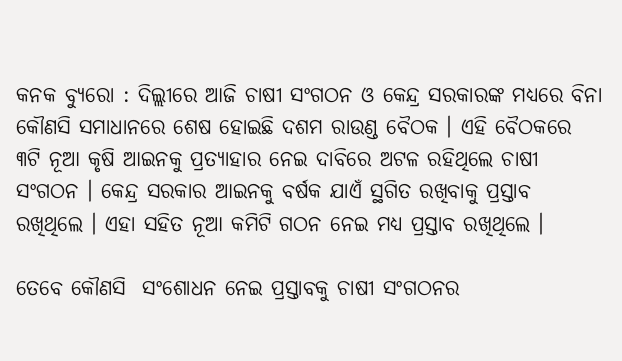କନକ ବ୍ୟୁରୋ : ଦିଲ୍ଲୀରେ ଆଜି ଚାଷୀ ସଂଗଠନ ଓ କେନ୍ଦ୍ର ସରକାରଙ୍କ ମଧ୍ୟରେ ବିନା କୌଣସି ସମାଧାନରେ ଶେଷ ହୋଇଛି ଦଶମ ରାଉଣ୍ଡ ବୈଠକ । ଏହି ବୈଠକରେ ୩ଟି ନୂଆ କୃଷି ଆଇନକୁ ପ୍ରତ୍ୟାହାର ନେଇ ଦାବିରେ ଅଟଳ ରହିଥିଲେ ଚାଷୀ ସଂଗଠନ । କେନ୍ଦ୍ର ସରକାର ଆଇନକୁ ବର୍ଷକ ଯାଏଁ ସ୍ଥଗିତ ରଖିବାକୁ ପ୍ରସ୍ତାବ ରଖିଥିଲେ । ଏହା ସହିତ ନୂଆ କମିଟି ଗଠନ ନେଇ ମଧ୍ୟ ପ୍ରସ୍ତାବ ରଖିଥିଲେ ।

ତେବେ କୌଣସି  ସଂଶୋଧନ ନେଇ ପ୍ରସ୍ତାବକୁ ଚାଷୀ ସଂଗଠନର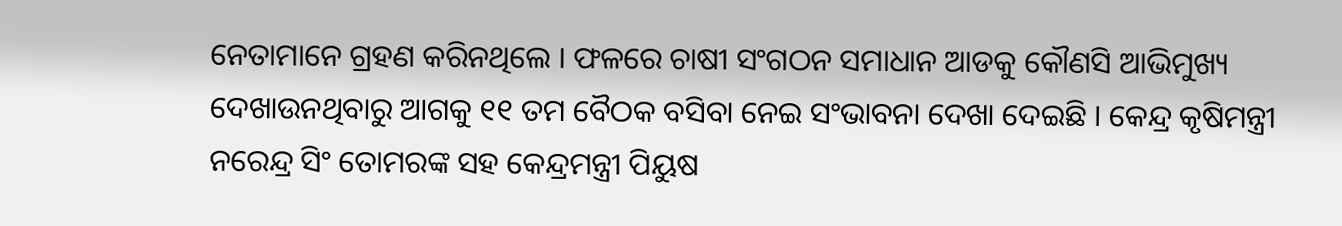ନେତାମାନେ ଗ୍ରହଣ କରିନଥିଲେ । ଫଳରେ ଚାଷୀ ସଂଗଠନ ସମାଧାନ ଆଡକୁ କୌଣସି ଆଭିମୁଖ୍ୟ ଦେଖାଉନଥିବାରୁ ଆଗକୁ ୧୧ ତମ ବୈଠକ ବସିବା ନେଇ ସଂଭାବନା ଦେଖା ଦେଇଛି । କେନ୍ଦ୍ର କୃଷିମନ୍ତ୍ରୀ ନରେନ୍ଦ୍ର ସିଂ ତୋମରଙ୍କ ସହ କେନ୍ଦ୍ରମନ୍ତ୍ରୀ ପିୟୁଷ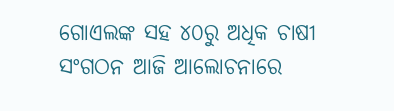ଗୋଏଲଙ୍କ ସହ ୪୦ରୁ ଅଧିକ ଚାଷୀ ସଂଗଠନ ଆଜି ଆଲୋଚନାରେ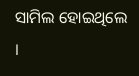ସାମିଲ ହୋଇଥିଲେ ।